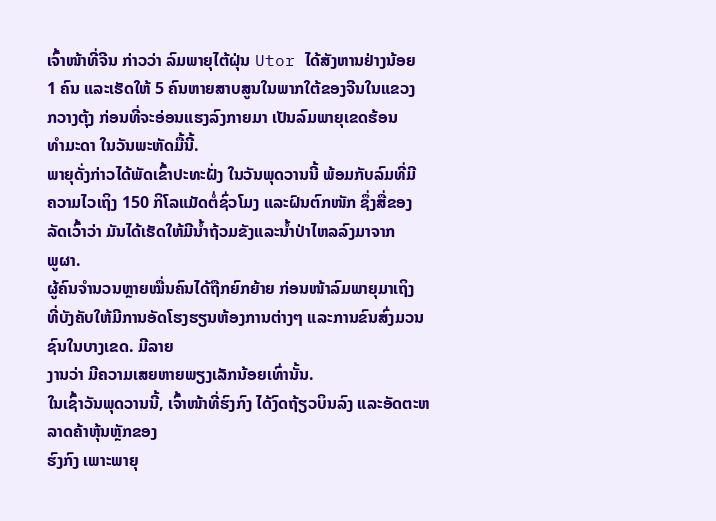ເຈົ້າໜ້າທີ່ຈີນ ກ່າວວ່າ ລົມພາຍຸໄຕ້ຝຸ່ນ Utor ໄດ້ສັງຫານຢ່າງນ້ອຍ
1 ຄົນ ແລະເຮັດໃຫ້ 5 ຄົນຫາຍສາບສູນໃນພາກໃຕ້ຂອງຈີນໃນແຂວງ
ກວາງຕຸ້ງ ກ່ອນທີ່ຈະອ່ອນແຮງລົງກາຍມາ ເປັນລົມພາຍຸເຂດຮ້ອນ
ທໍາມະດາ ໃນວັນພະຫັດມື້ນີ້.
ພາຍຸດັ່ງກ່າວໄດ້ພັດເຂົ້າປະທະຝັ່ງ ໃນວັນພຸດວານນີ້ ພ້ອມກັບລົມທີ່ມີ
ຄວາມໄວເຖິງ 150 ກິໂລແມັດຕໍ່ຊົ່ວໂມງ ແລະຝົນຕົກໜັກ ຊຶ່ງສື່ຂອງ
ລັດເວົ້າວ່າ ມັນໄດ້ເຮັດໃຫ້ມີນໍ້າຖ້ວມຂັງແລະນໍ້າປ່າໄຫລລົງມາຈາກ
ພູຜາ.
ຜູ້ຄົນຈໍານວນຫຼາຍໝື່ນຄົນໄດ້ຖືກຍົກຍ້າຍ ກ່ອນໜ້າລົມພາຍຸມາເຖິງ
ທີ່ບັງຄັບໃຫ້ມີການອັດໂຮງຮຽນຫ້ອງການຕ່າງໆ ແລະການຂົນສົ່ງມວນຊົນໃນບາງເຂດ. ມີລາຍ
ງານວ່າ ມີຄວາມເສຍຫາຍພຽງເລັກນ້ອຍເທົ່ານັ້ນ.
ໃນເຊົ້າວັນພຸດວານນີ້, ເຈົ້າໜ້າທີ່ຮົງກົງ ໄດ້ງົດຖ້ຽວບິນລົງ ແລະອັດຕະຫລາດຄ້າຫຸ້ນຫຼັກຂອງ
ຮົງກົງ ເພາະພາຍຸ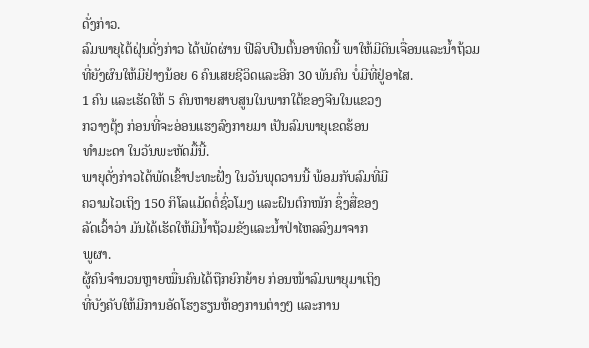ດັ່ງກ່າວ.
ລົມພາຍຸໄຕ້ຝຸ່ນດັ່ງກ່າວ ໄດ້ພັດຜ່ານ ຟີລິບປີນຕົ້ນອາທິດນີ້ ພາໃຫ້ມີດິນເຈື່ອນແລະນໍ້າຖ້ວມ
ທີ່ຍັງຜົນໃຫ້ມີຢ່າງນ້ອຍ 6 ຄົນເສຍຊີວິດແລະອີກ 30 ພັນຄົນ ບໍ່ມີທີ່ຢູ່ອາໄສ.
1 ຄົນ ແລະເຮັດໃຫ້ 5 ຄົນຫາຍສາບສູນໃນພາກໃຕ້ຂອງຈີນໃນແຂວງ
ກວາງຕຸ້ງ ກ່ອນທີ່ຈະອ່ອນແຮງລົງກາຍມາ ເປັນລົມພາຍຸເຂດຮ້ອນ
ທໍາມະດາ ໃນວັນພະຫັດມື້ນີ້.
ພາຍຸດັ່ງກ່າວໄດ້ພັດເຂົ້າປະທະຝັ່ງ ໃນວັນພຸດວານນີ້ ພ້ອມກັບລົມທີ່ມີ
ຄວາມໄວເຖິງ 150 ກິໂລແມັດຕໍ່ຊົ່ວໂມງ ແລະຝົນຕົກໜັກ ຊຶ່ງສື່ຂອງ
ລັດເວົ້າວ່າ ມັນໄດ້ເຮັດໃຫ້ມີນໍ້າຖ້ວມຂັງແລະນໍ້າປ່າໄຫລລົງມາຈາກ
ພູຜາ.
ຜູ້ຄົນຈໍານວນຫຼາຍໝື່ນຄົນໄດ້ຖືກຍົກຍ້າຍ ກ່ອນໜ້າລົມພາຍຸມາເຖິງ
ທີ່ບັງຄັບໃຫ້ມີການອັດໂຮງຮຽນຫ້ອງການຕ່າງໆ ແລະການ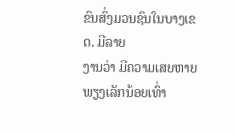ຂົນສົ່ງມວນຊົນໃນບາງເຂດ. ມີລາຍ
ງານວ່າ ມີຄວາມເສຍຫາຍພຽງເລັກນ້ອຍເທົ່າ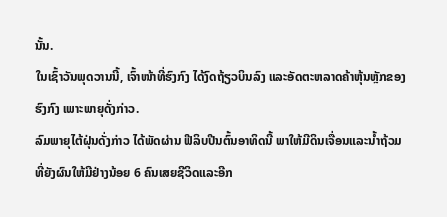ນັ້ນ.
ໃນເຊົ້າວັນພຸດວານນີ້, ເຈົ້າໜ້າທີ່ຮົງກົງ ໄດ້ງົດຖ້ຽວບິນລົງ ແລະອັດຕະຫລາດຄ້າຫຸ້ນຫຼັກຂອງ
ຮົງກົງ ເພາະພາຍຸດັ່ງກ່າວ.
ລົມພາຍຸໄຕ້ຝຸ່ນດັ່ງກ່າວ ໄດ້ພັດຜ່ານ ຟີລິບປີນຕົ້ນອາທິດນີ້ ພາໃຫ້ມີດິນເຈື່ອນແລະນໍ້າຖ້ວມ
ທີ່ຍັງຜົນໃຫ້ມີຢ່າງນ້ອຍ 6 ຄົນເສຍຊີວິດແລະອີກ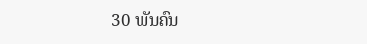30 ພັນຄົນ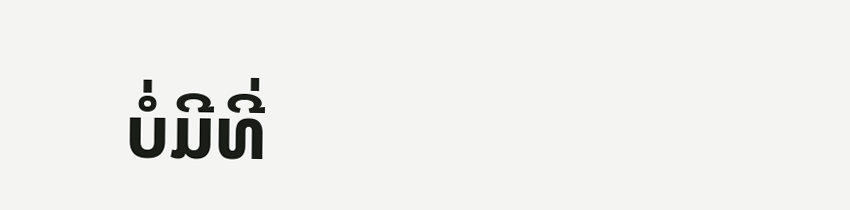ບໍ່ມີທີ່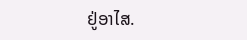ຢູ່ອາໄສ.